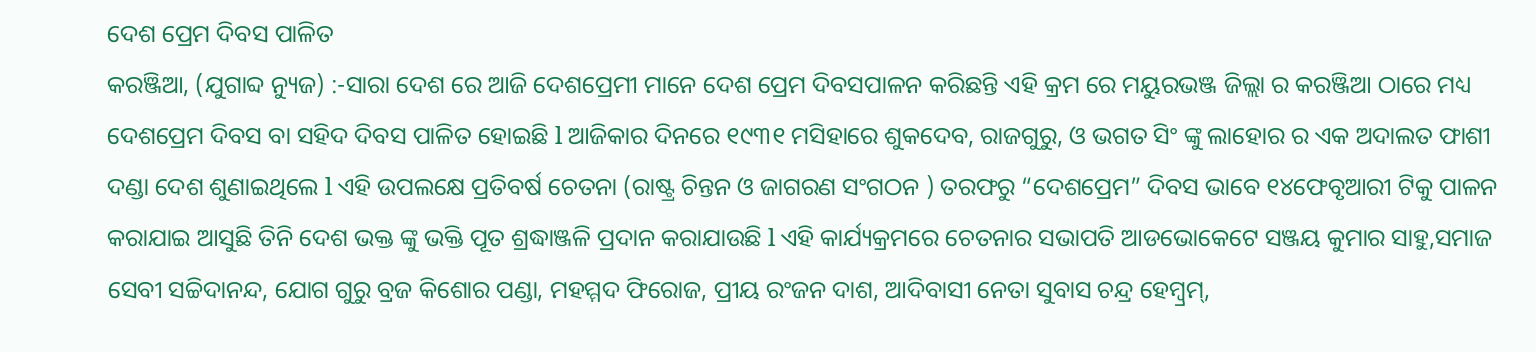ଦେଶ ପ୍ରେମ ଦିବସ ପାଳିତ
କରଞ୍ଜିଆ, (ଯୁଗାବ୍ଦ ନ୍ୟୁଜ) :-ସାରା ଦେଶ ରେ ଆଜି ଦେଶପ୍ରେମୀ ମାନେ ଦେଶ ପ୍ରେମ ଦିବସପାଳନ କରିଛନ୍ତି ଏହି କ୍ରମ ରେ ମୟୁରଭଞ୍ଜ ଜିଲ୍ଲା ର କରଞ୍ଜିଆ ଠାରେ ମଧ୍ୟ ଦେଶପ୍ରେମ ଦିବସ ବା ସହିଦ ଦିବସ ପାଳିତ ହୋଇଛି l ଆଜିକାର ଦିନରେ ୧୯୩୧ ମସିହାରେ ଶୁକଦେବ, ରାଜଗୁରୁ, ଓ ଭଗତ ସିଂ ଙ୍କୁ ଲାହୋର ର ଏକ ଅଦାଲତ ଫାଶୀ ଦଣ୍ଡା ଦେଶ ଶୁଣାଇଥିଲେ l ଏହି ଉପଲକ୍ଷେ ପ୍ରତିବର୍ଷ ଚେତନା (ରାଷ୍ଟ୍ର ଚିନ୍ତନ ଓ ଜାଗରଣ ସଂଗଠନ ) ତରଫରୁ “ଦେଶପ୍ରେମ” ଦିବସ ଭାବେ ୧୪ଫେବୃଆରୀ ଟିକୁ ପାଳନ କରାଯାଇ ଆସୁଛି ତିନି ଦେଶ ଭକ୍ତ ଙ୍କୁ ଭକ୍ତି ପୂତ ଶ୍ରଦ୍ଧାଞ୍ଜଳି ପ୍ରଦାନ କରାଯାଉଛି l ଏହି କାର୍ଯ୍ୟକ୍ରମରେ ଚେତନାର ସଭାପତି ଆଡଭୋକେଟେ ସଞ୍ଜୟ କୁମାର ସାହୁ,ସମାଜ ସେବୀ ସଚ୍ଚିଦାନନ୍ଦ, ଯୋଗ ଗୁରୁ ବ୍ରଜ କିଶୋର ପଣ୍ଡା, ମହମ୍ମଦ ଫିରୋଜ, ପ୍ରୀୟ ରଂଜନ ଦାଶ, ଆଦିବାସୀ ନେତା ସୁବାସ ଚନ୍ଦ୍ର ହେମ୍ବ୍ରମ୍,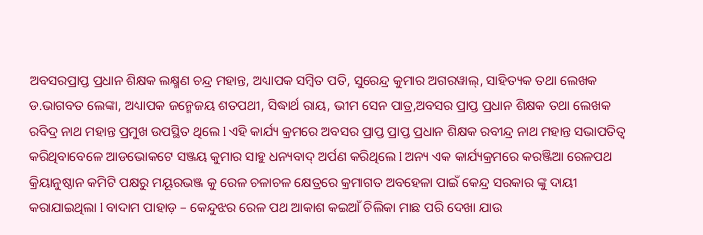ଅବସରପ୍ରାପ୍ତ ପ୍ରଧାନ ଶିକ୍ଷକ ଲକ୍ଷ୍ମଣ ଚନ୍ଦ୍ର ମହାନ୍ତ, ଅଧ୍ୟାପକ ସମ୍ବିତ ପତି, ସୁରେନ୍ଦ୍ର କୁମାର ଅଗରୱାଲ୍, ସାହିତ୍ୟକ ତଥା ଲେଖକ ଡ.ଭାଗବତ ଲେଙ୍କା, ଅଧ୍ୟାପକ ଜନ୍ମେଜୟ ଶତପଥୀ, ସିଦ୍ଧାର୍ଥ ରାୟ, ଭୀମ ସେନ ପାତ୍ର,ଅବସର ପ୍ରାପ୍ତ ପ୍ରଧାନ ଶିକ୍ଷକ ତଥା ଲେଖକ ରବିଦ୍ର ନାଥ ମହାନ୍ତ ପ୍ରମୁଖ ଉପସ୍ଥିତ ଥିଲେ l ଏହି କାର୍ଯ୍ୟ କ୍ରମରେ ଅବସର ପ୍ରାପ୍ତ ପ୍ରାପ୍ତ ପ୍ରଧାନ ଶିକ୍ଷକ ରବୀନ୍ଦ୍ର ନାଥ ମହାନ୍ତ ସଭାପତିତ୍ବ କରିଥିବାବେଳେ ଆଡଭୋକଟେ ସଞ୍ଜୟ କୁମାର ସାହୁ ଧନ୍ୟବାଦ୍ ଅର୍ପଣ କରିଥିଲେ l ଅନ୍ୟ ଏକ କାର୍ଯ୍ୟକ୍ରମରେ କରଞ୍ଜିଆ ରେଳପଥ କ୍ରିୟାନୁଷ୍ଠାନ କମିଟି ପକ୍ଷରୁ ମୟୂରଭଞ୍ଜ କୁ ରେଳ ଚଳାଚଳ କ୍ଷେତ୍ରରେ କ୍ରମାଗତ ଅବହେଳା ପାଇଁ କେନ୍ଦ୍ର ସରକାର ଙ୍କୁ ଦାୟୀ କରାଯାଇଥିଲା l ବାଦାମ ପାହାଡ଼ – କେନ୍ଦୁଝର ରେଳ ପଥ ଆକାଶ କଇଆଁ ଚିଲିକା ମାଛ ପରି ଦେଖା ଯାଉ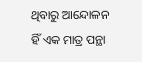ଥିବାରୁ ଆନ୍ଦୋଳନ ହିଁ ଏକ ମାତ୍ର ପନ୍ଥା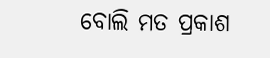ବୋଲି ମତ ପ୍ରକାଶ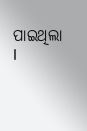ପାଇଥିଲା l